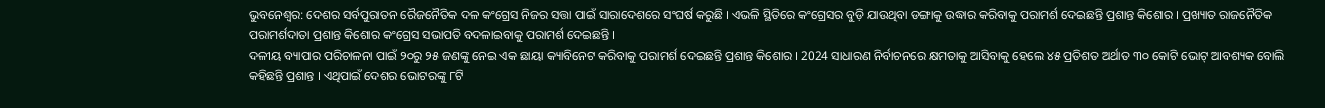ଭୁବନେଶ୍ବର: ଦେଶର ସର୍ବପୁରାତନ ରୈଜନୈତିକ ଦଳ କଂଗ୍ରେସ ନିଜର ସତ୍ତା ପାଇଁ ସାରାଦେଶରେ ସଂଘର୍ଷ କରୁଛି । ଏଭଳି ସ୍ଥିତିରେ କଂଗ୍ରେସର ବୁଡ଼ି ଯାଉଥିବା ଡଙ୍ଗାକୁ ଉଦ୍ଧାର କରିବାକୁ ପରାମର୍ଶ ଦେଇଛନ୍ତି ପ୍ରଶାନ୍ତ କିଶୋର । ପ୍ରଖ୍ୟାତ ରାଜନୈତିକ ପରାମର୍ଶଦାତା ପ୍ରଶାନ୍ତ କିଶୋର କଂଗ୍ରେସ ସଭାପତି ବଦଳାଇବାକୁ ପରାମର୍ଶ ଦେଇଛନ୍ତି ।
ଦଳୀୟ ବ୍ୟାପାର ପରିଚାଳନା ପାଇଁ ୨୦ରୁ ୨୫ ଜଣଙ୍କୁ ନେଇ ଏକ ଛାୟା କ୍ୟାବିନେଟ କରିବାକୁ ପରାମର୍ଶ ଦେଇଛନ୍ତି ପ୍ରଶାନ୍ତ କିଶୋର । 2024 ସାଧାରଣ ନିର୍ବାଚନରେ କ୍ଷମତାକୁ ଆସିବାକୁ ହେଲେ ୪୫ ପ୍ରତିଶତ ଅର୍ଥାତ ୩୦ କୋଟି ଭୋଟ୍ ଆବଶ୍ୟକ ବୋଲି କହିଛନ୍ତି ପ୍ରଶାନ୍ତ । ଏଥିପାଇଁ ଦେଶର ଭୋଟରଙ୍କୁ ୮ଟି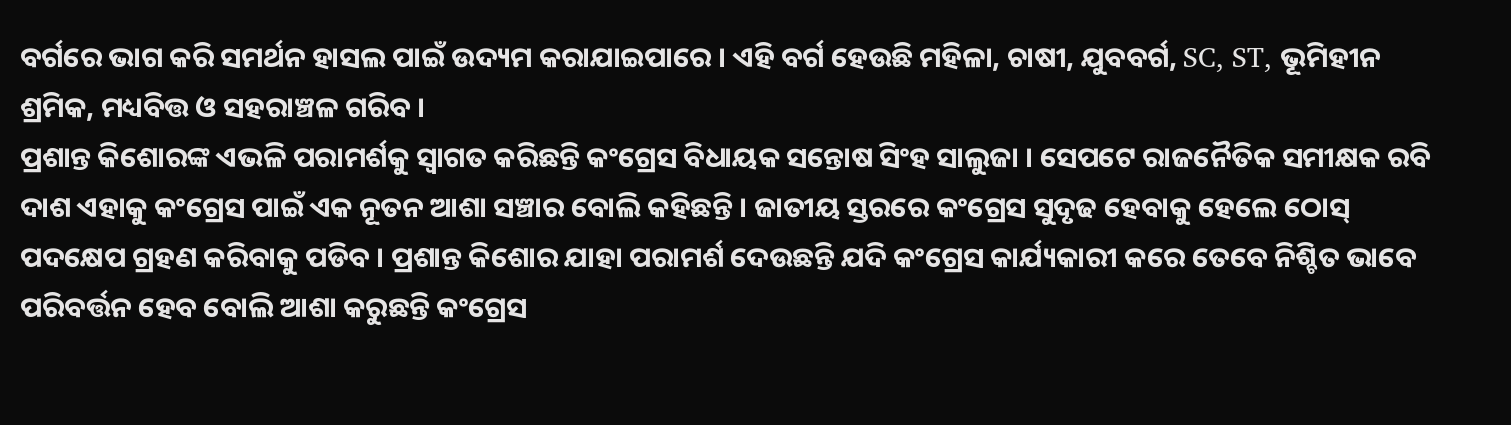ବର୍ଗରେ ଭାଗ କରି ସମର୍ଥନ ହାସଲ ପାଇଁ ଉଦ୍ୟମ କରାଯାଇପାରେ । ଏହି ବର୍ଗ ହେଉଛି ମହିଳା, ଚାଷୀ, ଯୁବବର୍ଗ, SC, ST, ଭୂମିହୀନ ଶ୍ରମିକ, ମଧ୍ୟବିତ୍ତ ଓ ସହରାଞ୍ଚଳ ଗରିବ ।
ପ୍ରଶାନ୍ତ କିଶୋରଙ୍କ ଏଭଳି ପରାମର୍ଶକୁ ସ୍ୱାଗତ କରିଛନ୍ତି କଂଗ୍ରେସ ବିଧାୟକ ସନ୍ତୋଷ ସିଂହ ସାଲୁଜା । ସେପଟେ ରାଜନୈତିକ ସମୀକ୍ଷକ ରବି ଦାଶ ଏହାକୁ କଂଗ୍ରେସ ପାଇଁ ଏକ ନୂତନ ଆଶା ସଞ୍ଚାର ବୋଲି କହିଛନ୍ତି । ଜାତୀୟ ସ୍ତରରେ କଂଗ୍ରେସ ସୁଦୃଢ ହେବାକୁ ହେଲେ ଠୋସ୍ ପଦକ୍ଷେପ ଗ୍ରହଣ କରିବାକୁ ପଡିବ । ପ୍ରଶାନ୍ତ କିଶୋର ଯାହା ପରାମର୍ଶ ଦେଉଛନ୍ତି ଯଦି କଂଗ୍ରେସ କାର୍ଯ୍ୟକାରୀ କରେ ତେବେ ନିଶ୍ଚିତ ଭାବେ ପରିବର୍ତ୍ତନ ହେବ ବୋଲି ଆଶା କରୁଛନ୍ତି କଂଗ୍ରେସ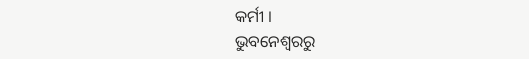କର୍ମୀ ।
ଭୁବନେଶ୍ବରରୁ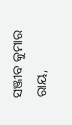ସଞ୍ଜୀବ କୁମାର ରାୟ,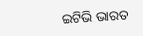ଇଟିଭି ଭାରତ